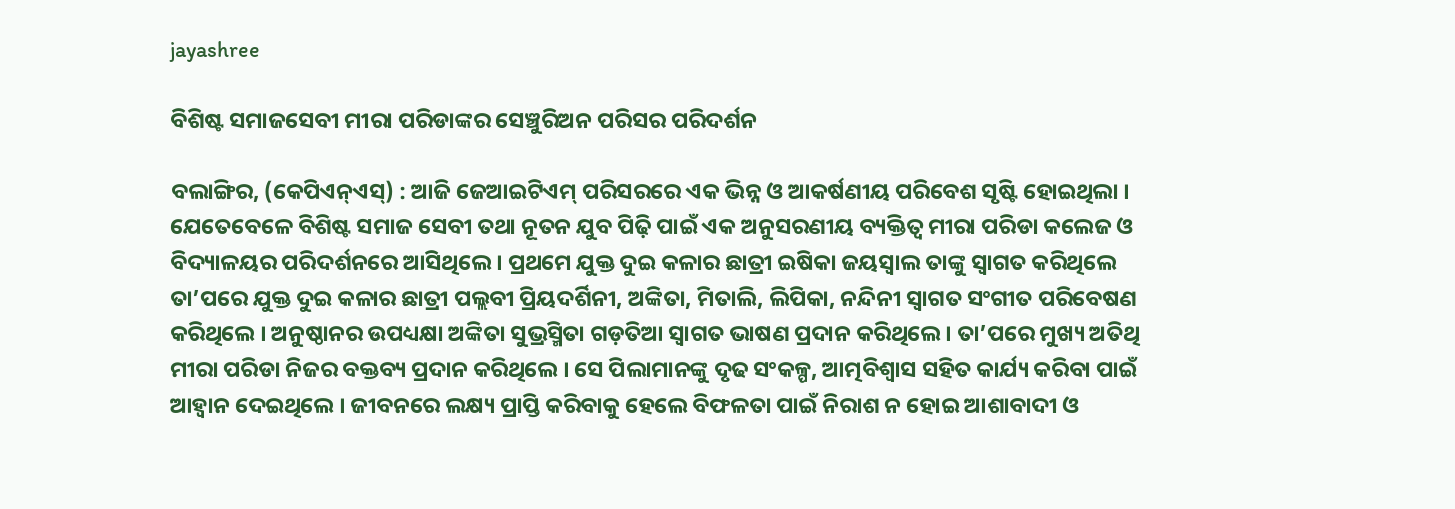jayashree

ବିଶିଷ୍ଟ ସମାଜସେବୀ ମୀରା ପରିଡାଙ୍କର ସେଞ୍ଚୁରିଅନ ପରିସର ପରିଦର୍ଶନ

ବଲାଙ୍ଗିର, (କେପିଏନ୍‌ଏସ୍‌) : ଆଜି ଜେଆଇଟିଏମ୍‌ ପରିସରରେ ଏକ ଭିନ୍ନ ଓ ଆକର୍ଷଣୀୟ ପରିବେଶ ସୃଷ୍ଟି ହୋଇଥିଲା । ଯେତେବେଳେ ବିଶିଷ୍ଟ ସମାଜ ସେବୀ ତଥା ନୂତନ ଯୁବ ପିଢ଼ି ପାଇଁ ଏକ ଅନୁସରଣୀୟ ବ୍ୟକ୍ତିତ୍ୱ ମୀରା ପରିଡା କଲେଜ ଓ ବିଦ୍ୟାଳୟର ପରିଦର୍ଶନରେ ଆସିଥିଲେ । ପ୍ରଥମେ ଯୁକ୍ତ ଦୁଇ କଳାର ଛାତ୍ରୀ ଇଷିକା ଜୟସ୍ୱାଲ ତାଙ୍କୁ ସ୍ୱାଗତ କରିଥିଲେ ତା’ପରେ ଯୁକ୍ତ ଦୁଇ କଳାର ଛାତ୍ରୀ ପଲ୍ଲବୀ ପ୍ରିୟଦର୍ଶିନୀ, ଅଙ୍କିତା, ମିତାଲି, ଲିପିକା, ନନ୍ଦିନୀ ସ୍ୱାଗତ ସଂଗୀତ ପରିବେଷଣ କରିଥିଲେ । ଅନୁଷ୍ଠାନର ଉପଧ୍ୟକ୍ଷା ଅଙ୍କିତା ସୁଭ୍ରସ୍ମିତା ଗଡ଼ତିଆ ସ୍ୱାଗତ ଭାଷଣ ପ୍ରଦାନ କରିଥିଲେ । ତା’ପରେ ମୁଖ୍ୟ ଅତିଥି ମୀରା ପରିଡା ନିଜର ବକ୍ତବ୍ୟ ପ୍ରଦାନ କରିଥିଲେ । ସେ ପିଲାମାନଙ୍କୁ ଦୃଢ ସଂକଳ୍ପ, ଆତ୍ମବିଶ୍ୱାସ ସହିତ କାର୍ଯ୍ୟ କରିବା ପାଇଁ ଆହ୍ୱାନ ଦେଇଥିଲେ । ଜୀବନରେ ଲକ୍ଷ୍ୟ ପ୍ରାପ୍ତି କରିବାକୁ ହେଲେ ବିଫଳତା ପାଇଁ ନିରାଶ ନ ହୋଇ ଆଶାବାଦୀ ଓ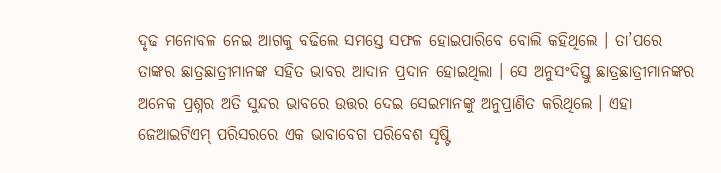ଦୃଢ ମନୋବଳ ନେଇ ଆଗକୁ ବଢିଲେ ସମସ୍ତେ ସଫଳ ହୋଇପାରିବେ ବୋଲି କହିଥିଲେ । ତା’ପରେ ତାଙ୍କର ଛାତ୍ରଛାତ୍ରୀମାନଙ୍କ ସହିତ ଭାବର ଆଦାନ ପ୍ରଦାନ ହୋଇଥିଲା । ସେ ଅନୁସଂଦିସ୍ତୁ ଛାତ୍ରଛାତ୍ରୀମାନଙ୍କର ଅନେକ ପ୍ରଶ୍ନର ଅତି ସୁନ୍ଦର ଭାବରେ ଉତ୍ତର ଦେଇ ସେଇମାନଙ୍କୁ ଅନୁପ୍ରାଣିତ କରିଥିଲେ । ଏହା ଜେଆଇଟିଏମ୍‌ ପରିସରରେ ଏକ ଭାବାବେଗ ପରିବେଶ ସୃଷ୍ଟି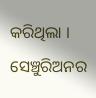କରିଥିଲା । ସେଞ୍ଚୁରିଅନର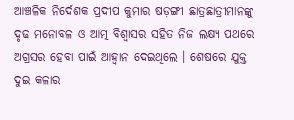ଆଞ୍ଚଳିକ ନିର୍ଦେଶକ ପ୍ରଦୀପ କୁମାର ଷଡ଼ଙ୍ଗୀ ଛାତ୍ରଛାତ୍ରୀମାନଙ୍କୁ ଦୃଢ ମନୋବଳ ଓ ଆତ୍ମ ବିଶ୍ୱାସର ସହିତ ନିଜ ଲକ୍ଷ୍ୟ ପଥରେ ଅଗ୍ରସର ହେବା ପାଇଁ ଆହ୍ୱାନ ଦେଇଥିଲେ । ଶେଷରେ ଯୁକ୍ତ ଦୁଇ କଳାର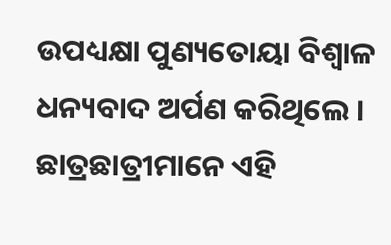ଉପଧ୍ୟକ୍ଷା ପୁଣ୍ୟତୋୟା ବିଶ୍ୱାଳ ଧନ୍ୟବାଦ ଅର୍ପଣ କରିଥିଲେ । ଛାତ୍ରଛାତ୍ରୀମାନେ ଏହି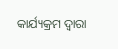କାର୍ଯ୍ୟକ୍ରମ ଦ୍ୱାରା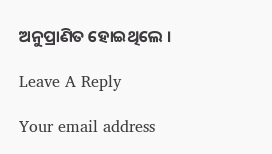ଅନୁପ୍ରାଣିତ ହୋଇଥିଲେ ।

Leave A Reply

Your email address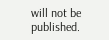will not be published.